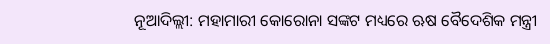ନୂଆଦିଲ୍ଲୀ: ମହାମାରୀ କୋରୋନା ସଙ୍କଟ ମଧ୍ୟରେ ଋଷ ବୈଦେଶିକ ମନ୍ତ୍ରୀ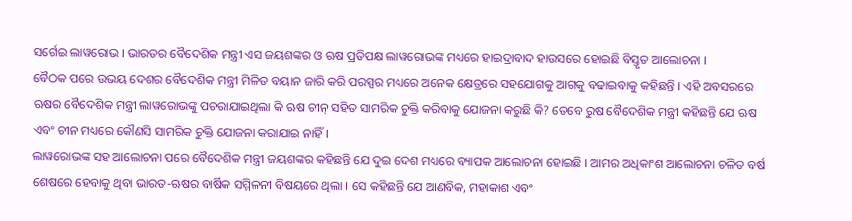ସର୍ଗେଇ ଲାୱରୋଭ । ଭାରତର ବୈଦେଶିକ ମନ୍ତ୍ରୀ ଏସ ଜୟଶଙ୍କର ଓ ଋଷ ପ୍ରତିପକ୍ଷ ଲାୱରୋଭଙ୍କ ମଧ୍ୟରେ ହାଇଦ୍ରାବାଦ ହାଉସରେ ହୋଇଛି ବିସ୍ତୃତ ଆଲୋଚନା ।
ବୈଠକ ପରେ ଉଭୟ ଦେଶର ବୈଦେଶିକ ମନ୍ତ୍ରୀ ମିଳିତ ବୟାନ ଜାରି କରି ପରସ୍ପର ମଧ୍ୟରେ ଅନେକ କ୍ଷେତ୍ରରେ ସହଯୋଗକୁ ଆଗକୁ ବଢାଇବାକୁ କହିଛନ୍ତି । ଏହି ଅବସରରେ ଋଷର ବୈଦେଶିକ ମନ୍ତ୍ରୀ ଲାୱରୋଭଙ୍କୁ ପଚରାଯାଇଥିଲା କି ଋଷ ଚୀନ୍ ସହିତ ସାମରିକ ଚୁକ୍ତି କରିବାକୁ ଯୋଜନା କରୁଛି କି? ତେବେ ରୁଷ ବୈଦେଶିକ ମନ୍ତ୍ରୀ କହିଛନ୍ତି ଯେ ଋଷ ଏବଂ ଚୀନ ମଧ୍ୟରେ କୌଣସି ସାମରିକ ଚୁକ୍ତି ଯୋଜନା କରାଯାଇ ନାହିଁ।
ଲାୱରୋଭଙ୍କ ସହ ଆଲୋଚନା ପରେ ବୈଦେଶିକ ମନ୍ତ୍ରୀ ଜୟଶଙ୍କର କହିଛନ୍ତି ଯେ ଦୁଇ ଦେଶ ମଧ୍ୟରେ ବ୍ୟାପକ ଆଲୋଚନା ହୋଇଛି । ଆମର ଅଧିକାଂଶ ଆଲୋଚନା ଚଳିତ ବର୍ଷ ଶେଷରେ ହେବାକୁ ଥିବା ଭାରତ-ଋଷର ବାର୍ଷିକ ସମ୍ମିଳନୀ ବିଷୟରେ ଥିଲା । ସେ କହିଛନ୍ତି ଯେ ଆଣବିକ, ମହାକାଶ ଏବଂ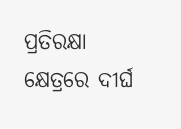ପ୍ରତିରକ୍ଷା କ୍ଷେତ୍ରରେ ଦୀର୍ଘ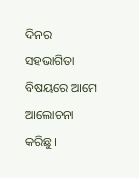ଦିନର ସହଭାଗିତା ବିଷୟରେ ଆମେ ଆଲୋଚନା କରିଛୁ।